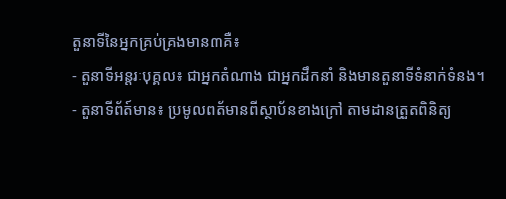តួនាទីនៃអ្នកគ្រប់គ្រងមាន៣គឺ៖
- តួនាទីអន្តរៈបុគ្គល៖ ជាអ្នកតំណាង ជាអ្នកដឹកនាំ និងមានតួនាទីទំនាក់ទំនង។
- តួនាទីព័ត៍មាន៖ ប្រមូលពត័មានពីស្ថាប័នខាងក្រៅ តាមដានត្រួតពិនិត្យ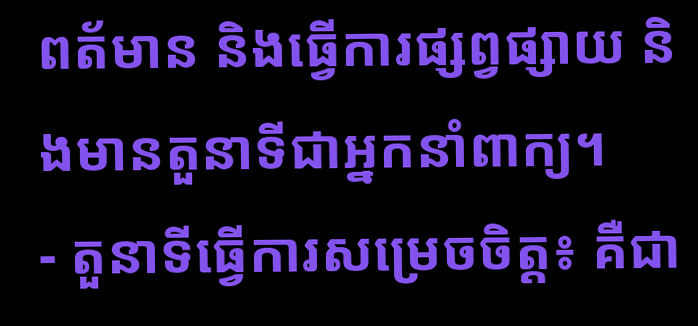ពត័មាន និងធ្វើការផ្សព្វផ្សាយ និងមានតួនាទីជាអ្នកនាំពាក្យ។
- តួនាទីធ្វើការសម្រេចចិត្ត៖ គឺជា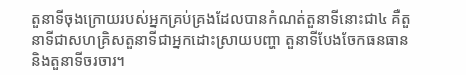តួនាទីចុងក្រោយរបស់អ្នកគ្រប់គ្រងដែលបានកំណត់តួនាទីនោះជា៤ គឺតួនាទីជាសហគ្រិសតួនាទីជាអ្នកដោះស្រាយបញ្ហា តួនាទីបែងចែកធនធាន និងតួនាទីចរចារ។